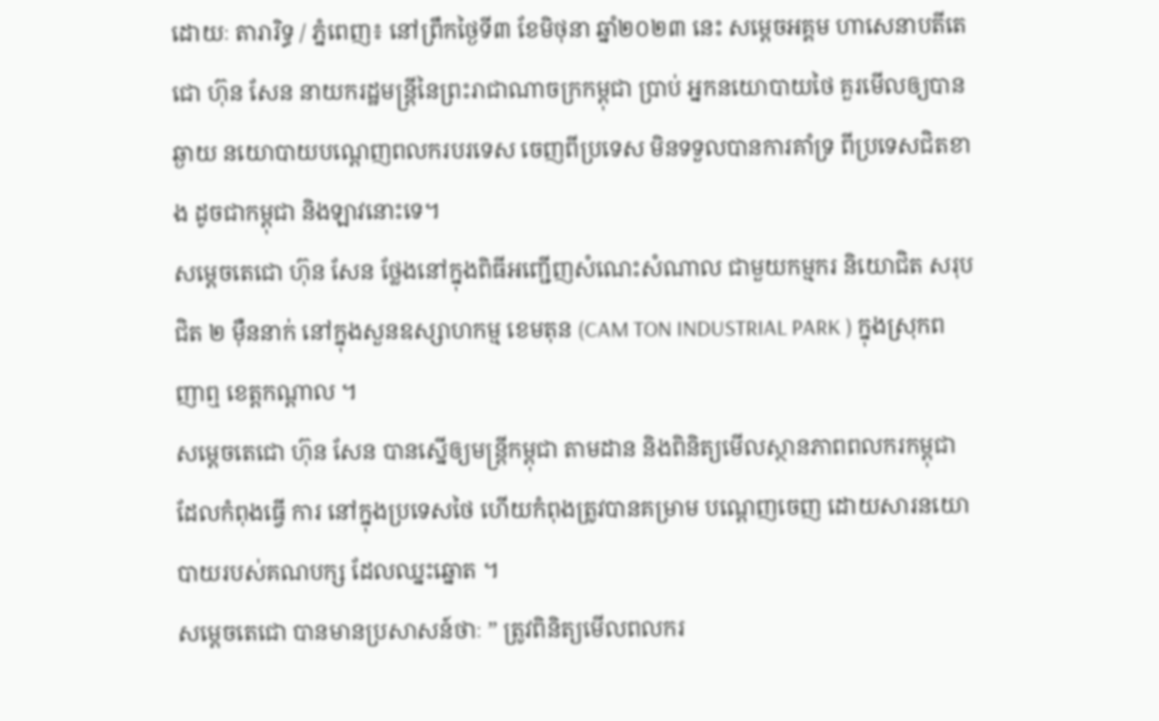ដោយៈ តារារិទ្ធ / ភ្នំពេញ៖ នៅព្រឹកថ្ងៃទី៣ ខែមិថុនា ឆ្នាំ២០២៣ នេះ សម្តេចអគ្គម ហាសេនាបតីតេជោ ហ៊ុន សែន នាយករដ្ឋមន្ត្រីនៃព្រះរាជាណាចក្រកម្ពុជា ប្រាប់ អ្នកនយោបាយថៃ គួរមើលឲ្យបានឆ្ងាយ នយោបាយបណ្តេញពលករបរទេស ចេញពីប្រទេស មិនទទួលបានការគាំទ្រ ពីប្រទេសជិតខាង ដូចជាកម្ពុជា និងឡាវនោះទេ។
សម្តេចតេជោ ហ៊ុន សែន ថ្លែងនៅក្នុងពិធីអញ្ជើញសំណេះសំណាល ជាមួយកម្មករ និយោជិត សរុបជិត ២ ម៉ឺននាក់ នៅក្នុងសួនឧស្សាហកម្ម ខេមតុន (CAM TON INDUSTRIAL PARK ) ក្នុងស្រុកពញាឮ ខេត្តកណ្តាល ។
សម្តេចតេជោ ហ៊ុន សែន បានស្នើឲ្យមន្រ្តីកម្ពុជា តាមដាន និងពិនិត្យមើលស្ថានភាពពលករកម្ពុជា ដែលកំពុងធ្វើ ការ នៅក្នុងប្រទេសថៃ ហើយកំពុងត្រូវបានគម្រាម បណ្តេញចេញ ដោយសារនយោបាយរបស់គណបក្ស ដែលឈ្នះឆ្នោត ។
សម្តេចតេជោ បានមានប្រសាសន៍ថាៈ ” ត្រូវពិនិត្យមើលពលករ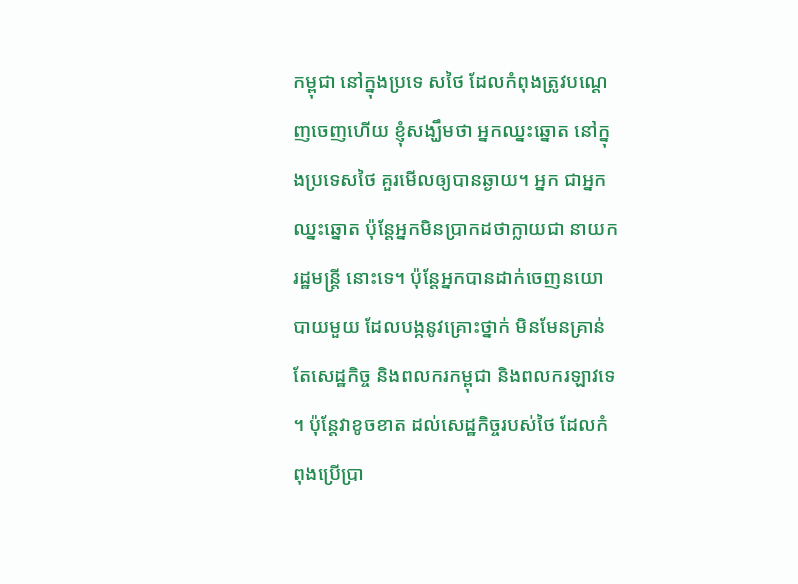កម្ពុជា នៅក្នុងប្រទេ សថៃ ដែលកំពុងត្រូវបណ្ដេញចេញហើយ ខ្ញុំសង្ឃឹមថា អ្នកឈ្នះឆ្នោត នៅក្នុងប្រទេសថៃ គួរមើលឲ្យបានឆ្ងាយ។ អ្នក ជាអ្នកឈ្នះឆ្នោត ប៉ុន្តែអ្នកមិនប្រាកដថាក្លាយជា នាយករដ្ឋមន្ត្រី នោះទេ។ ប៉ុន្តែអ្នកបានដាក់ចេញនយោបាយមួយ ដែលបង្កនូវគ្រោះថ្នាក់ មិនមែនគ្រាន់តែសេដ្ឋកិច្ច និងពលករកម្ពុជា និងពលករឡាវទេ ។ ប៉ុន្តែវាខូចខាត ដល់សេដ្ឋកិច្ចរបស់ថៃ ដែលកំពុងប្រើប្រា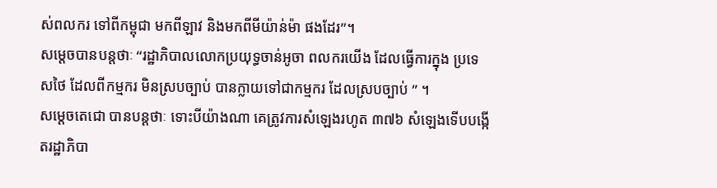ស់ពលករ ទៅពីកម្ពុជា មកពីឡាវ និងមកពីមីយ៉ាន់ម៉ា ផងដែរ”។
សម្តេចបានបន្តថាៈ “រដ្ឋាភិបាលលោកប្រយុទ្ធចាន់អូចា ពលករយើង ដែលធ្វើការក្នុង ប្រទេសថៃ ដែលពីកម្មករ មិនស្របច្បាប់ បានក្លាយទៅជាកម្មករ ដែលស្របច្បាប់ ” ។
សម្តេចតេជោ បានបន្តថាៈ ទោះបីយ៉ាងណា គេត្រូវការសំឡេងរហូត ៣៧៦ សំឡេងទើបបង្កើតរដ្ឋាភិបា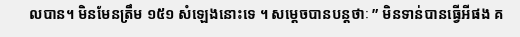លបាន។ មិនមែនត្រឹម ១៥១ សំឡេងនោះទេ ។ សម្តេចបានបន្តថាៈ ” មិនទាន់បានធ្វើអីផង គ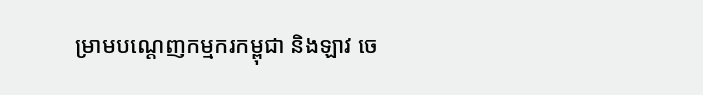ម្រាមបណ្ដេញកម្មករកម្ពុជា និងឡាវ ចេ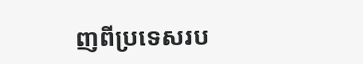ញពីប្រទេសរប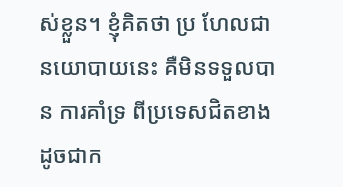ស់ខ្លួន។ ខ្ញុំគិតថា ប្រ ហែលជានយោបាយនេះ គឺមិនទទួលបាន ការគាំទ្រ ពីប្រទេសជិតខាង ដូចជាក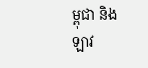ម្ពុជា និងឡាវ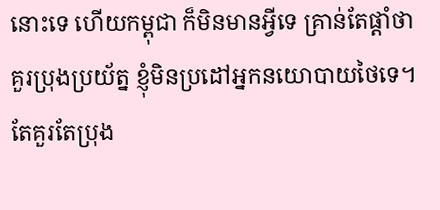នោះទេ ហើយកម្ពុជា ក៏មិនមានអ្វីទេ គ្រាន់តែផ្តាំថា គួរប្រុងប្រយ័ត្ន ខ្ញុំមិនប្រដៅអ្នកនយោបាយថៃទេ។ តែគួរតែប្រុង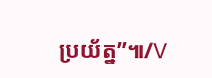ប្រយ័ត្ន”៕/V